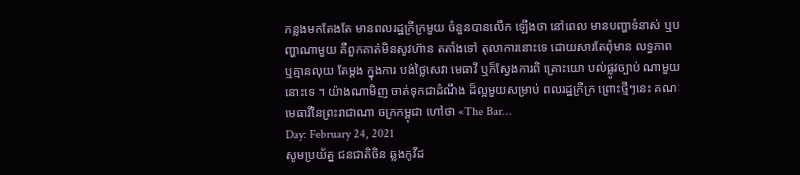កន្លងមកតែងតែ មានពលរដ្ឋក្រីក្រមួយ ចំនួនបានលើក ឡើងថា នៅពេល មានបញ្ហាទំនាស់ ឬបញ្ហាណាមួយ គឺពួកគាត់មិនសូវហ៊ាន តតាំងទៅ តុលាការនោះទេ ដោយសារតែពុំមាន លទ្ធភាព ឬគ្មានលុយ តែម្តង ក្នុងការ បង់ថ្លៃសេវា មេធាវី ឬក៏ស្វែងការពិ គ្រោះយោ បល់ផ្លូវច្បាប់ ណាមួយនោះទេ ។ យ៉ាងណាមិញ ចាត់ទុកជាដំណឹង ដ៏ល្អមួយសម្រាប់ ពលរដ្ឋក្រីក្រ ព្រោះថ្មីៗនេះ គណៈមេធាវីនៃព្រះរាជាណា ចក្រកម្ពុជា ហៅថា «The Bar…
Day: February 24, 2021
សូមប្រយ័ត្ន ជនជាតិចិន ឆ្លងកូវីដ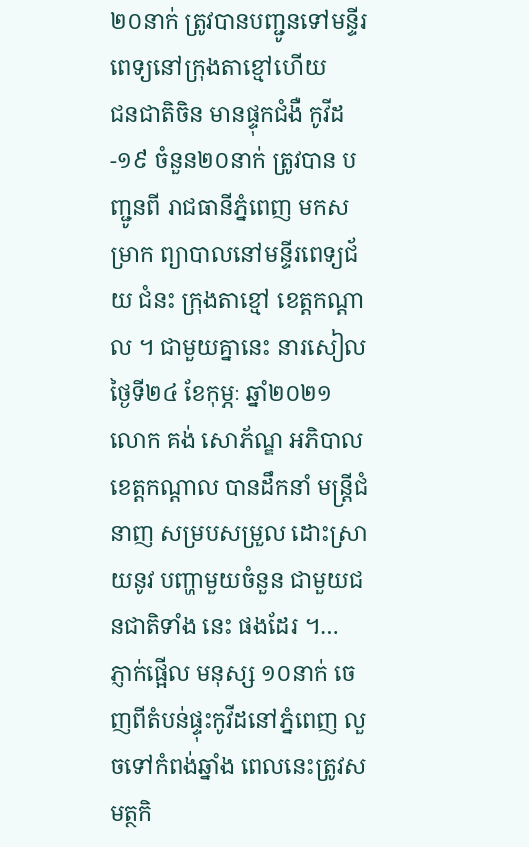២០នាក់ ត្រូវបានបញ្ជូនទៅមន្ទីរពេទ្យនៅក្រុងតាខ្មៅហើយ
ជនជាតិចិន មានផ្ទុកជំងឺ កូវីដ-១៩ ចំនួន២០នាក់ ត្រូវបាន បញ្ជូនពី រាជធានីភ្នំពេញ មកសម្រាក ព្យាបាលនៅមន្ទីរពេទ្យជ័យ ជំនះ ក្រុងតាខ្មៅ ខេត្តកណ្ដាល ។ ជាមួយគ្នានេះ នារសៀល ថ្ងៃទី២៤ ខែកុម្ភៈ ឆ្នាំ២០២១ លោក គង់ សោភ័ណ្ឌ អភិបាល ខេត្តកណ្ដាល បានដឹកនាំ មន្ត្រីជំនាញ សម្របសម្រួល ដោះស្រាយនូវ បញ្ហាមួយចំនួន ជាមួយជនជាតិទាំង នេះ ផងដែរ ។…
ភ្ញាក់ផ្អើល មនុស្ស ១០នាក់ ចេញពីតំបន់ផ្ទុះកូវីដនៅភ្នំពេញ លួចទៅកំពង់ឆ្នាំង ពេលនេះត្រូវសមត្ថកិ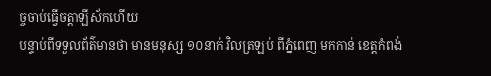ច្ចចាប់ធ្វើចត្តាឡីស័កហើយ
បន្ទាប់ពីទទួលព័ត៌មានថា មានមនុស្ស ១០នាក់ វិលត្រឡប់ ពីភ្នំពេញ មកកាន់ ខេត្តកំពង់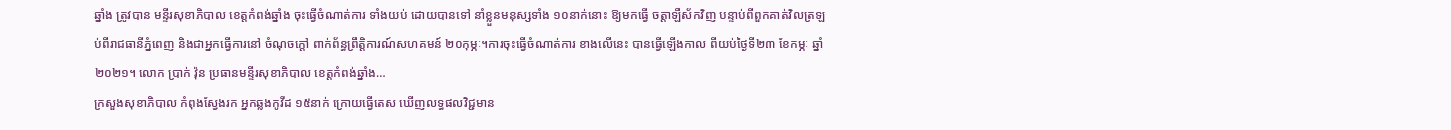ឆ្នាំង ត្រូវបាន មន្ទីរសុខាភិបាល ខេត្តកំពង់ឆ្នាំង ចុះធ្វើចំណាត់ការ ទាំងយប់ ដោយបានទៅ នាំខ្លួនមនុស្សទាំង ១០នាក់នោះ ឱ្យមកធ្វើ ចត្តាឡឺស័កវិញ បន្ទាប់ពីពួកគាត់វិលត្រឡប់ពីរាជធានីភ្នំពេញ និងជាអ្នកធ្វើការនៅ ចំណុចក្តៅ ពាក់ព័ន្ធព្រឹត្តិការណ៍សហគមន៍ ២០កុម្ភៈ។ការចុះធ្វើចំណាត់ការ ខាងលើនេះ បានធ្វើឡើងកាល ពីយប់ថ្ងៃទី២៣ ខែកម្ភៈ ឆ្នាំ២០២១។ លោក ប្រាក់ វ៉ុន ប្រធានមន្ទីរសុខាភិបាល ខេត្តកំពង់ឆ្នាំង…
ក្រសួងសុខាភិបាល កំពុងស្វែងរក អ្នកឆ្លងកូវីដ ១៥នាក់ ក្រោយធ្វើតេស ឃើញលទ្ធផលវិជ្ជមាន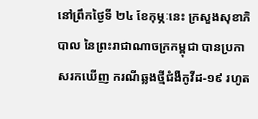នៅព្រឹកថ្ងៃទី ២៤ ខែកុម្ភៈនេះ ក្រសួងសុខាភិបាល នៃព្រះរាជាណាចក្រកម្ពុជា បានប្រកាសរកឃើញ ករណីឆ្លងថ្មីជំងឺកូវីដ-១៩ រហូត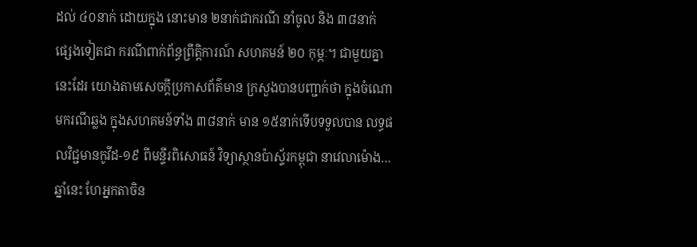ដល់ ៤០នាក់ ដោយក្នុង នោះមាន ២នាក់ជាករណី នាំចូល និង ៣៨នាក់ ផ្សេងទៀតជា ករណីពាក់ព័ន្ធព្រឹត្ដិការណ៍ សហគមន៍ ២០ កុម្ភៈ។ ជាមួយគ្នានេះដែរ យោងតាមសេចក្ដីប្រកាសព័ត៌មាន ក្រសួងបានបញ្ជាក់ថា ក្នុងចំណោមករណីឆ្លង ក្នុងសហគមន៍ទាំង ៣៨នាក់ មាន ១៥នាក់ទើបទទួលបាន លទ្ធផលវិជ្ជមានកូវីដ-១៩ ពីមន្ទីរពិសោធន៍ វិទ្យាស្ថានប៉ាស្ទ័រកម្ពុជា នាវេលាម៉ោង…
ឆ្នាំនេះ ហែអ្នកតាចិន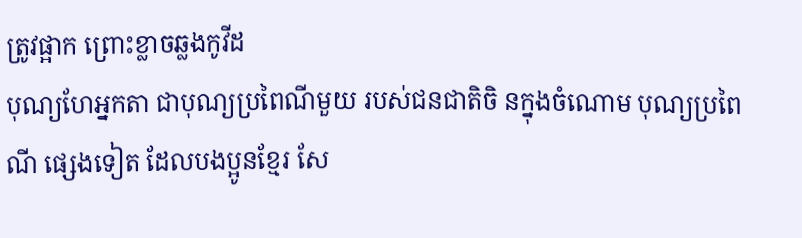ត្រូវផ្អាក ព្រោះខ្លាចឆ្លងកូវីដ
បុណ្យហែអ្នកតា ជាបុណ្យប្រពៃណីមួយ របស់ជនជាតិចិ នក្នុងចំណោម បុណ្យប្រពៃណី ផ្សេងទៀត ដែលបងប្អូនខ្មែរ សែ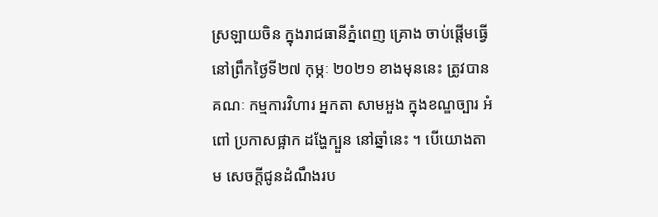ស្រឡាយចិន ក្នុងរាជធានីភ្នំពេញ គ្រោង ចាប់ផ្ដើមធ្វើ នៅព្រឹកថ្ងៃទី២៧ កុម្ភៈ ២០២១ ខាងមុននេះ ត្រូវបានគណៈ កម្មការវិហារ អ្នកតា សាមអួង ក្នុងខណ្ឌច្បារ អំពៅ ប្រកាសផ្អាក ដង្ហែក្បួន នៅឆ្នាំនេះ ។ បើយោងតាម សេចក្តីជូនដំណឹងរប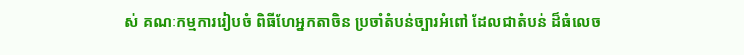ស់ គណៈកម្មការរៀបចំ ពិធីហែអ្នកតាចិន ប្រចាំតំបន់ច្បារអំពៅ ដែលជាតំបន់ ដ៏ធំលេច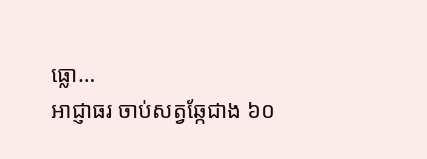ធ្លោ…
អាជ្ញាធរ ចាប់សត្វឆ្កែជាង ៦០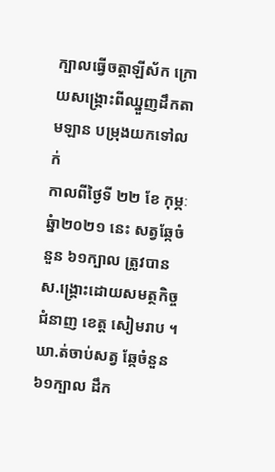ក្បាលធ្វើចត្តាឡីស័ក ក្រោយសង្គ្រោះពីឈ្នួញដឹកតាមឡាន បម្រុងយកទៅលក់
កាលពីថ្ងៃទី ២២ ខែ កុម្ភៈ ឆ្នំា២០២១ នេះ សត្វឆ្កែចំនួន ៦១ក្បាល ត្រូវបាន ស.ង្គ្រោះដោយសមត្ថកិច្ចជំនាញ ខេត្ត សៀមរាប ។ ឃា.ត់ចាប់សត្វ ឆ្កែចំនួន ៦១ក្បាល ដឹក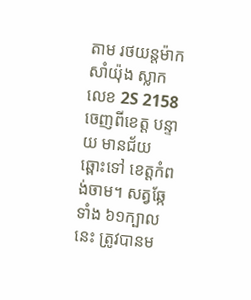តាម រថយន្តម៉ាក សាំយ៉ុង ស្លាកលេខ 2S 2158 ចេញពីខេត្ត បន្ទាយ មានជ័យ ឆ្ពោះទៅ ខេត្តកំពង់ចាម។ សត្វឆ្កែទាំង ៦១ក្បាលនេះ ត្រូវបានម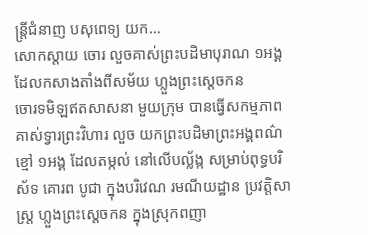ន្ត្រីជំនាញ បសុពេទ្យ យក…
សោកស្តាយ ចោរ លួចគាស់ព្រះបដិមាបុរាណ ១អង្គ ដែលកសាងតាំងពីសម័យ ហ្លួងព្រះស្តេចកន
ចោរទមិឡឥតសាសនា មួយក្រុម បានធ្វើសកម្មភាព គាស់ទ្វារព្រះវិហារ លួច យកព្រះបដិមាព្រះអង្គពណ៌ខ្មៅ ១អង្គ ដែលតម្កល់ នៅលើបល្ល័ង្ក សម្រាប់ពុទ្ធបរិស័ទ គោរព បូជា ក្នុងបរិវេណ រមណីយដ្ឋាន ប្រវត្តិសាស្ត្រ ហ្លួងព្រះស្តេចកន ក្នុងស្រុកពញា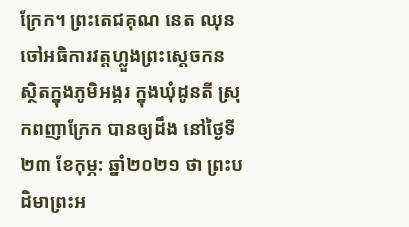ក្រែក។ ព្រះតេជគុណ នេត ឈុន ចៅអធិការវត្តហ្លួងព្រះស្តេចកន ស្ថិតក្នុងភូមិអង្គរ ក្នុងឃុំដូនតី ស្រុកពញាក្រែក បានឲ្យដឹង នៅថ្ងៃទី២៣ ខែកុម្ភ: ឆ្នាំ២០២១ ថា ព្រះបដិមាព្រះអ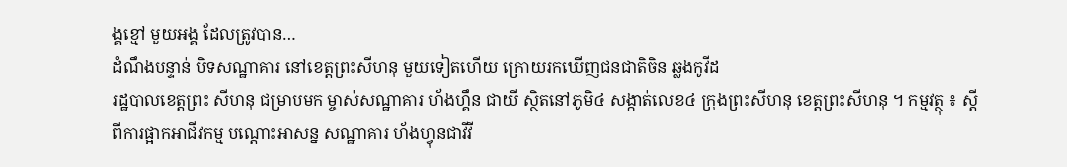ង្គខ្មៅ មួយអង្គ ដែលត្រូវបាន…
ដំណឹងបន្ទាន់ បិទសណ្ឋាគារ នៅខេត្តព្រះសីហនុ មួយទៀតហើយ ក្រោយរកឃើញជនជាតិចិន ឆ្លងកូវីដ
រដ្ឋបាលខេត្តព្រះ សីហនុ ជម្រាបមក ម្ចាស់សណ្ឋាគារ ហ័ងហ្គឹន ជាយី ស្ថិតនៅភូមិ៤ សង្កាត់លេខ៤ ក្រុងព្រះសីហនុ ខេត្តព្រះសីហនុ ។ កម្មវត្ថុ ៖ ស្តីពីការផ្អាកអាជីវកម្ម បណ្ដោះអាសន្ន សណ្ឋាគារ ហ័ងហ្វុនជាវីវី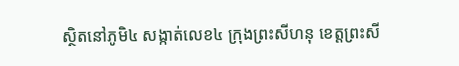ស្ថិតនៅភូមិ៤ សង្កាត់លេខ៤ ក្រុងព្រះសីហនុ ខេត្តព្រះសី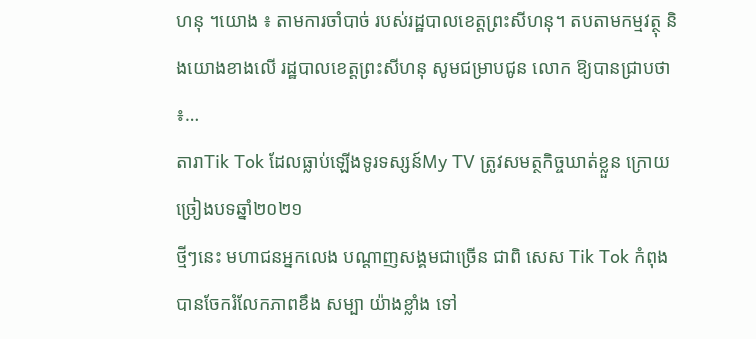ហនុ ។យោង ៖ តាមការចាំបាច់ របស់រដ្ឋបាលខេត្តព្រះសីហនុ។ តបតាមកម្មវត្ថុ និងយោងខាងលើ រដ្ឋបាលខេត្តព្រះសីហនុ សូមជម្រាបជូន លោក ឱ្យបានជ្រាបថា ៖…
តារាTik Tok ដែលធ្លាប់ឡើងទូរទស្សន៍My TV ត្រូវសមត្ថកិច្ចឃាត់ខ្លួន ក្រោយច្រៀងបទឆ្នាំ២០២១
ថ្មីៗនេះ មហាជនអ្នកលេង បណ្តាញសង្គមជាច្រើន ជាពិ សេស Tik Tok កំពុងបានចែករំលែកភាពខឹង សម្បា យ៉ាងខ្លាំង ទៅ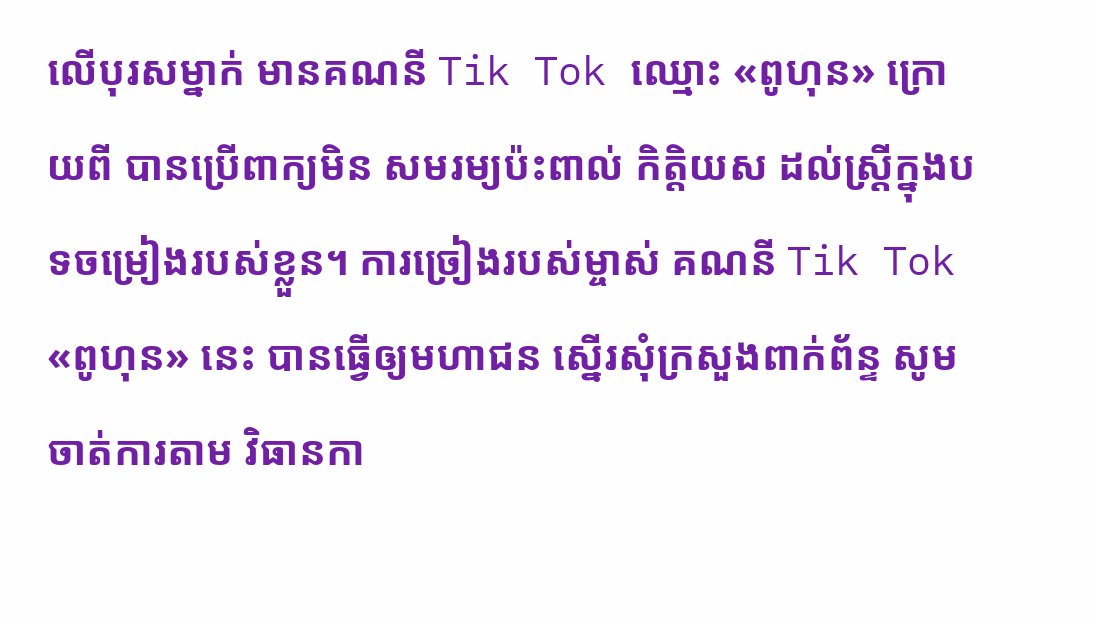លើបុរសម្នាក់ មានគណនី Tik Tok ឈ្មោះ «ពូហុន» ក្រោយពី បានប្រើពាក្យមិន សមរម្យប៉ះពាល់ កិត្តិយស ដល់ស្ត្រីក្នុងបទចម្រៀងរបស់ខ្លួន។ ការច្រៀងរបស់ម្ចាស់ គណនី Tik Tok «ពូហុន» នេះ បានធ្វើឲ្យមហាជន ស្នើរសុំក្រសួងពាក់ព័ន្ទ សូមចាត់ការតាម វិធានកា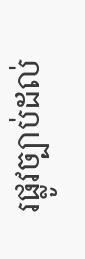រផ្លូវច្បាប់ដល់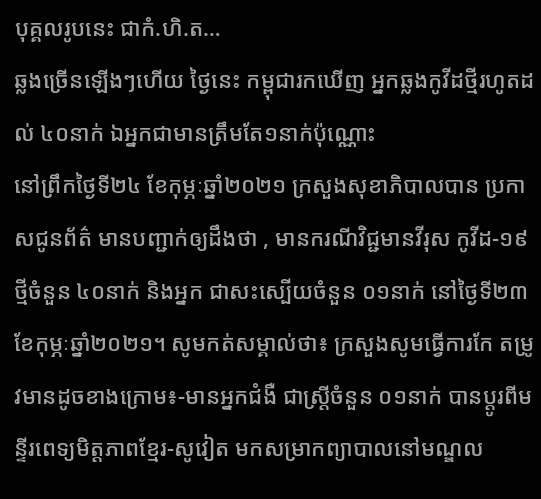បុគ្គលរូបនេះ ជាកំ.ហិ.ត…
ឆ្លងច្រើនឡើងៗហើយ ថ្ងៃនេះ កម្ពុជារកឃើញ អ្នកឆ្លងកូវីដថ្មីរហូតដល់ ៤០នាក់ ឯអ្នកជាមានត្រឹមតែ១នាក់ប៉ុណ្ណោះ
នៅព្រឹកថ្ងៃទី២៤ ខែកុម្ភៈឆ្នាំ២០២១ ក្រសួងសុខាភិបាលបាន ប្រកាសជូនព័ត៌ មានបញ្ជាក់ឲ្យដឹងថា , មានករណីវិជ្ជមានវីរុស កូវីដ-១៩ ថ្មីចំនួន ៤០នាក់ និងអ្នក ជាសះស្បេីយចំនួន ០១នាក់ នៅថ្ងៃទី២៣ ខែកុម្ភៈឆ្នាំ២០២១។ សូមកត់សម្គាល់ថា៖ ក្រសួងសូមធ្វើការកែ តម្រូវមានដូចខាងក្រោម៖-មានអ្នកជំងឺ ជាស្ត្រីចំនួន ០១នាក់ បានប្តូរពីមន្ទីរពេទ្យមិត្តភាពខ្មែរ-សូវៀត មកសម្រាកព្យាបាលនៅមណ្ឌល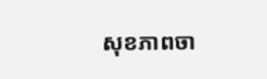សុខភាពចា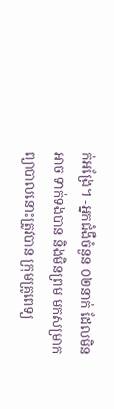ក់អង្រែ។ -អ្នកជំងឺចំនួន ០២នាក់ ដែលមិនអាច ទាក់ទងបាន និងមិនព្រម មកសម្រាក ព្យាបាលនោះត្រូវបាន ក្រុមគ្រូពេទ្យ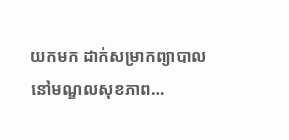យកមក ដាក់សម្រាកព្យាបាលនៅមណ្ឌលសុខភាព…